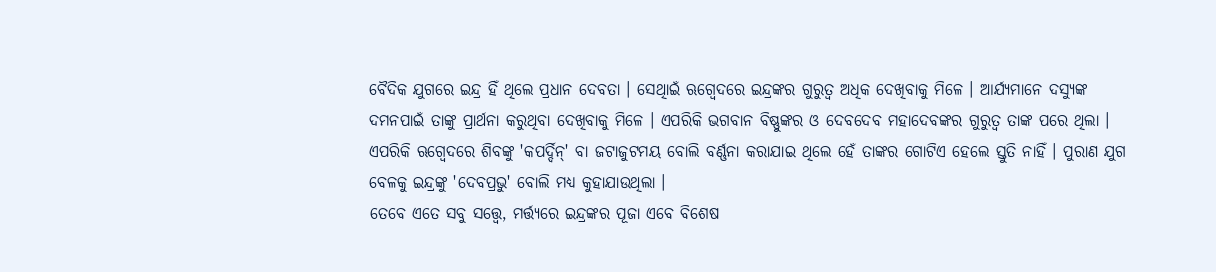ବୈଦିକ ଯୁଗରେ ଇନ୍ଦ୍ର ହିଁ ଥିଲେ ପ୍ରଧାନ ଦେବତା । ସେଥିାଇଁ ଋଗ୍ବେଦରେ ଇନ୍ଦ୍ରଙ୍କର ଗୁରୁତ୍ୱ ଅଧିକ ଦେଖିବାକୁ ମିଳେ । ଆର୍ଯ୍ୟମାନେ ଦସ୍ୟୁଙ୍କ ଦମନପାଇଁ ତାଙ୍କୁ ପ୍ରାର୍ଥନା କରୁଥିବା ଦେଖିବାକୁ ମିଳେ । ଏପରିକି ଭଗବାନ ବିଷ୍ଣୁଙ୍କର ଓ ଦେବଦେବ ମହାଦେବଙ୍କର ଗୁରୁତ୍ୱ ତାଙ୍କ ପରେ ଥିଲା । ଏପରିକି ଋଗ୍ବେଦରେ ଶିବଙ୍କୁ 'କପର୍ଦ୍ଦିନ୍' ବା ଜଟାଜୁଟମୟ ବୋଲି ବର୍ଣ୍ଣନା କରାଯାଇ ଥିଲେ ହେଁ ତାଙ୍କର ଗୋଟିଏ ହେଲେ ସ୍ତୁତି ନାହିଁ । ପୁରାଣ ଯୁଗ ବେଳକୁ ଇନ୍ଦ୍ରଙ୍କୁ 'ଦେବପ୍ରଭୁ' ବୋଲି ମଧ୍ୟ କୁହାଯାଉଥିଲା ।
ତେବେ ଏତେ ସବୁ ସତ୍ତ୍ୱେ, ମର୍ତ୍ତ୍ୟରେ ଇନ୍ଦ୍ରଙ୍କର ପୂଜା ଏବେ ବିଶେଷ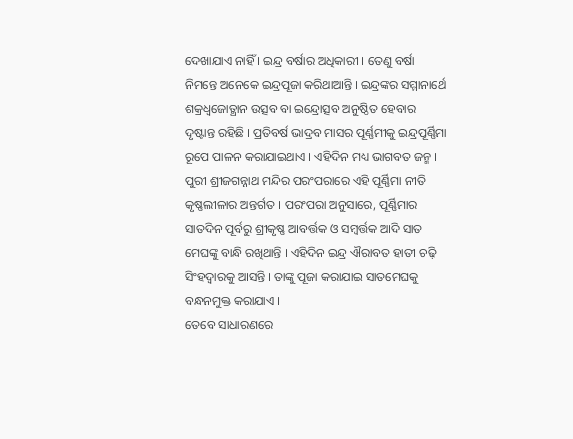ଦେଖାଯାଏ ନାହିଁ । ଇନ୍ଦ୍ର ବର୍ଷାର ଅଧିକାରୀ । ତେଣୁ ବର୍ଷା ନିମନ୍ତେ ଅନେକେ ଇନ୍ଦ୍ରପୂଜା କରିଥାଆନ୍ତି । ଇନ୍ଦ୍ରଙ୍କର ସମ୍ମାନାର୍ଥେ ଶକ୍ରଧ୍ୱଜୋତ୍ଥାନ ଉତ୍ସବ ବା ଇନ୍ଦ୍ରୋତ୍ସବ ଅନୁଷ୍ଠିତ ହେବାର ଦୃଷ୍ଟାନ୍ତ ରହିଛି । ପ୍ରତିବର୍ଷ ଭାଦ୍ରବ ମାସର ପୂର୍ଣ୍ଣମୀକୁ ଇନ୍ଦ୍ରପୂର୍ଣ୍ଣିମା ରୂପେ ପାଳନ କରାଯାଇଥାଏ । ଏହିଦିନ ମଧ୍ୟ ଭାଗବତ ଜନ୍ମ । ପୁରୀ ଶ୍ରୀଜଗନ୍ନାଥ ମନ୍ଦିର ପରଂପରାରେ ଏହି ପୂର୍ଣ୍ଣିମା ନୀତି କୃଷ୍ଣଲୀଳାର ଅନ୍ତର୍ଗତ । ପରଂପରା ଅନୁସାରେ, ପୂର୍ଣ୍ଣିମାର ସାତଦିନ ପୂର୍ବରୁ ଶ୍ରୀକୃଷ୍ଣ ଆବର୍ତ୍ତକ ଓ ସମ୍ବର୍ତ୍ତକ ଆଦି ସାତ ମେଘଙ୍କୁ ବାନ୍ଧି ରଖିଥାନ୍ତି । ଏହିଦିନ ଇନ୍ଦ୍ର ଐରାବତ ହାତୀ ଚଢ଼ି ସିଂହଦ୍ୱାରକୁ ଆସନ୍ତି । ତାଙ୍କୁ ପୂଜା କରାଯାଇ ସାତମେଘକୁ ବନ୍ଧନମୁକ୍ତ କରାଯାଏ ।
ତେବେ ସାଧାରଣରେ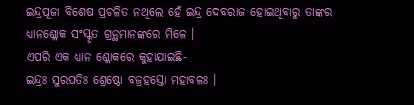ଇନ୍ଦ୍ରପୂଜା ବିଶେଷ ପ୍ରଚଳିତ ନଥିଲେ ହେଁ ଇନ୍ଦ୍ର ଦେବରାଜ ହୋଇଥିବାରୁ ତାଙ୍କର ଧ୍ୟାନଶ୍ଳୋକ ସଂସ୍କୃତ ଗ୍ରନ୍ଥମାନଙ୍କରେ ମିଳେ ।
ଏପରି ଏକ ଧ୍ୟାନ ଶ୍ଳୋକରେ କୁହାଯାଇଛି-
ଇନ୍ଦ୍ରଃ ସୁରପତିଃ ଶ୍ରେଷ୍ଠୋ ବଜ୍ରହସ୍ତୋ ମହାବଳଃ ।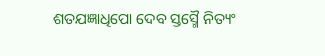ଶତଯଜ୍ଞାଧିପୋ ଦେବ ସ୍ତସ୍ମୈ ନିତ୍ୟଂ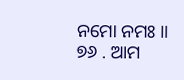ନମୋ ନମଃ ॥
୭୬ . ଆମ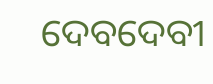ଦେବଦେବୀ